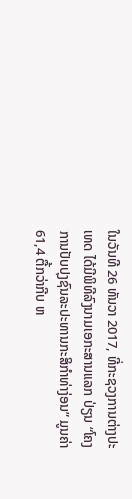ໃນວັນທີ 26 ທັນວາ 2017, ທີ່ກະຊວງການຕ່າງປະເທດ ໄດ້ມີພິທີລົງນາມເອກະສານແລກ ປ່ຽນ “ໂຄງການປັບປຸງຊົນລະປະທານກະສິກຳທ່າງ່ອນ” ມູນຄ່າ 61,4 ຕື້ກວ່າກີບ ຫ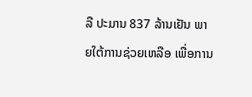ລື ປະມານ 837 ລ້ານເຢັນ ພາຍໃຕ້ການຊ່ວຍເຫລືອ ເພື່ອການ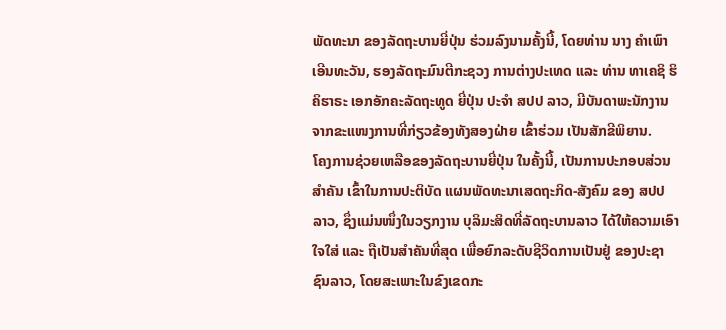ພັດທະນາ ຂອງລັດຖະບານຍີ່ປຸ່ນ ຮ່ວມລົງນາມຄັ້ງນີ້, ໂດຍທ່ານ ນາງ ຄໍາເພົາ ເອີນທະວັນ, ຮອງລັດຖະມົນຕີກະຊວງ ການຕ່າງປະເທດ ແລະ ທ່ານ ທາເຄຊິ ຮິຄິຮາຣະ ເອກອັກຄະລັດຖະທູດ ຍີ່ປຸ່ນ ປະຈຳ ສປປ ລາວ, ມີບັນດາພະນັກງານຈາກຂະແໜງການທີ່ກ່ຽວຂ້ອງທັງສອງຝ່າຍ ເຂົ້າຮ່ວມ ເປັນສັກຂີພິຍານ.
ໂຄງການຊ່ວຍເຫລືອຂອງລັດຖະບານຍີ່ປຸ່ນ ໃນຄັ້ງນີ້, ເປັນການປະກອບສ່ວນສຳຄັນ ເຂົ້າໃນການປະຕິບັດ ແຜນພັດທະນາເສດຖະກິດ-ສັງຄົມ ຂອງ ສປປ ລາວ, ຊຶ່ງແມ່ນໜຶ່ງໃນວຽກງານ ບຸລິມະສິດທີ່ລັດຖະບານລາວ ໄດ້ໃຫ້ຄວາມເອົາໃຈໃສ່ ແລະ ຖືເປັນສຳຄັນທີ່ສຸດ ເພື່ອຍົກລະດັບຊີວິດການເປັນຢູ່ ຂອງປະຊາຊົນລາວ, ໂດຍສະເພາະໃນຂົງເຂດກະ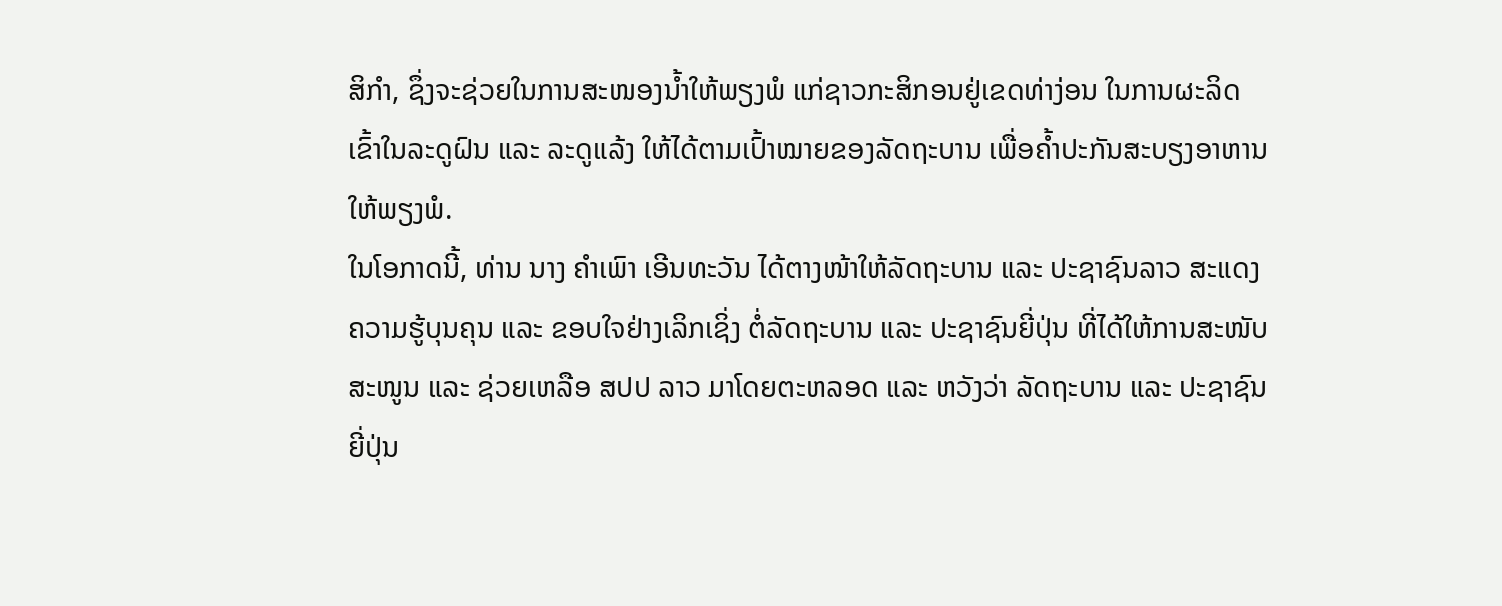ສິກຳ, ຊຶ່ງຈະຊ່ວຍໃນການສະໜອງນ້ຳໃຫ້ພຽງພໍ ແກ່ຊາວກະສິກອນຢູ່ເຂດທ່າງ່ອນ ໃນການຜະລິດເຂົ້າໃນລະດູຝົນ ແລະ ລະດູແລ້ງ ໃຫ້ໄດ້ຕາມເປົ້າໝາຍຂອງລັດຖະບານ ເພື່ອຄ້ຳປະກັນສະບຽງອາຫານໃຫ້ພຽງພໍ.
ໃນໂອກາດນີ້, ທ່ານ ນາງ ຄຳເພົາ ເອີນທະວັນ ໄດ້ຕາງໜ້າໃຫ້ລັດຖະບານ ແລະ ປະຊາຊົນລາວ ສະແດງ ຄວາມຮູ້ບຸນຄຸນ ແລະ ຂອບໃຈຢ່າງເລິກເຊິ່ງ ຕໍ່ລັດຖະບານ ແລະ ປະຊາຊົນຍີ່ປຸ່ນ ທີ່ໄດ້ໃຫ້ການສະໜັບສະໜູນ ແລະ ຊ່ວຍເຫລືອ ສປປ ລາວ ມາໂດຍຕະຫລອດ ແລະ ຫວັງວ່າ ລັດຖະບານ ແລະ ປະຊາຊົນຍີ່ປຸ່ນ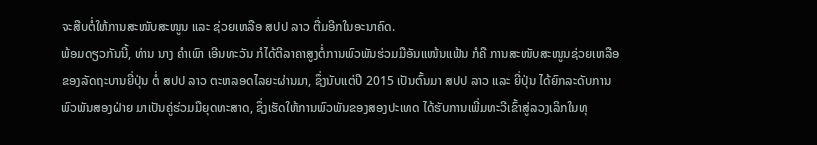ຈະສືບຕໍ່ໃຫ້ການສະໜັບສະໜູນ ແລະ ຊ່ວຍເຫລືອ ສປປ ລາວ ຕື່ມອີກໃນອະນາຄົດ.
ພ້ອມດຽວກັນນີ້, ທ່ານ ນາງ ຄຳເພົາ ເອີນທະວັນ ກໍໄດ້ຕີລາຄາສູງຕໍ່ການພົວພັນຮ່ວມມືອັນແໜ້ນແຟ້ນ ກໍຄື ການສະໜັບສະໜູນຊ່ວຍເຫລືອ ຂອງລັດຖະບານຍີ່ປຸ່ນ ຕໍ່ ສປປ ລາວ ຕະຫລອດໄລຍະຜ່ານມາ, ຊຶ່ງນັບແຕ່ປີ 2015 ເປັນຕົ້ນມາ ສປປ ລາວ ແລະ ຍີ່ປຸ່ນ ໄດ້ຍົກລະດັບການພົວພັນສອງຝ່າຍ ມາເປັນຄູ່ຮ່ວມມືຍຸດທະສາດ, ຊຶ່ງເຮັດໃຫ້ການພົວພັນຂອງສອງປະເທດ ໄດ້ຮັບການເພີ່ມທະວີເຂົ້າສູ່ລວງເລິກໃນທຸ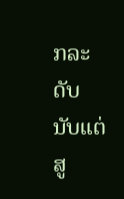ກລະດັບ ນັບແຕ່ສູ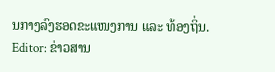ນກາງລົງຮອດຂະແໜງການ ແລະ ທ້ອງຖິ່ນ.
Editor: ຂ່າວສານ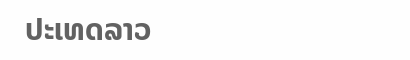ປະເທດລາວ